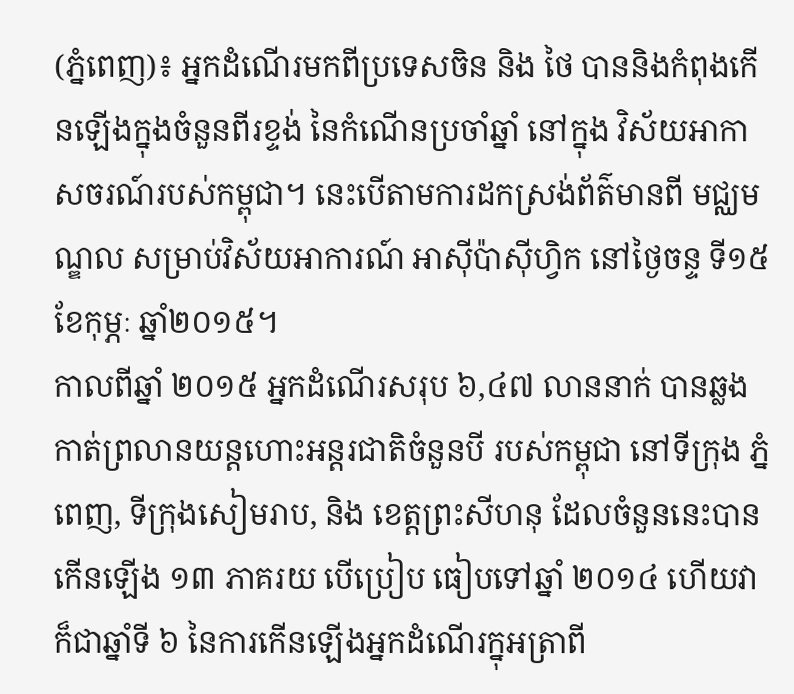(ភ្នំពេញ)៖ អ្នកដំណើរមកពីប្រទេសចិន និង ថៃ បាននិងកំពុងកើនឡើងក្នុងចំនួនពីរខ្ទង់ នៃកំណើនប្រចាំឆ្នាំ នៅក្នុង វិស័យអាកាសចរណ៍របស់កម្ពុជា។ នេះបើតាមការដកស្រង់ព័ត៌មានពី មជ្ឈមណ្ឌល សម្រាប់វិស័យអាការណ៍ អាស៊ីប៉ាស៊ីហ្វិក នៅថ្ងៃចន្ទ ទី១៥ ខែកុម្ភៈ ឆ្នាំ២០១៥។
កាលពីឆ្នាំ ២០១៥ អ្នកដំណើរសរុប ៦,៤៧ លាននាក់ បានឆ្លងកាត់ព្រលានយន្តហោះអន្តរជាតិចំនួនបី របស់កម្ពុជា នៅទីក្រុង ភ្នំពេញ, ទីក្រុងសៀមរាប, និង ខេត្តព្រះសីហនុ ដែលចំនួននេះបានកើនឡើង ១៣ ភាគរយ បើប្រៀប ធៀបទៅឆ្នាំ ២០១៤ ហើយវាក៏ជាឆ្នាំទី ៦ នៃការកើនឡើងអ្នកដំណើរក្នុអត្រាពី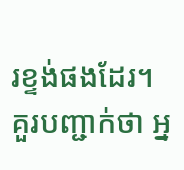រខ្ទង់ផងដែរ។
គួរបញ្ជាក់ថា អ្ន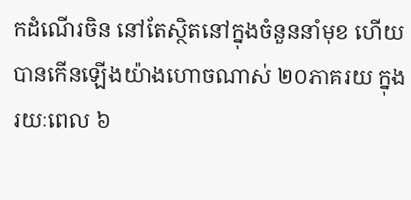កដំណើរចិន នៅតែស្ថិតនៅក្នុងចំនួននាំមុខ ហើយបានកើនឡើងយ៉ាងហោចណាស់ ២០ភាគរយ ក្នុងរយៈពេល ៦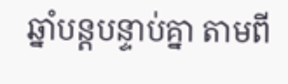ឆ្នាំបន្តបន្ទាប់គ្នា តាមពី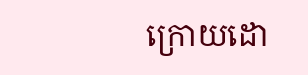ក្រោយដោ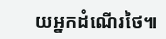យអ្នកដំណើរថៃ៕